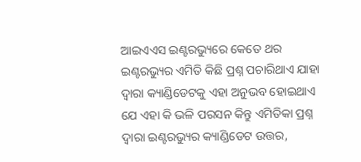ଆଇଏଏସ ଇଣ୍ଟରଭ୍ୟୁରେ କେତେ ଥର ଇଣ୍ଟରଭ୍ୟୁର ଏମିତି କିଛି ପ୍ରଶ୍ନ ପଚାରିଥାଏ ଯାହା ଦ୍ଵାରା କ୍ୟାଣ୍ଡିଡେଟକୁ ଏହା ଅନୁଭବ ହୋଇଥାଏ ଯେ ଏହା କି ଭଳି ପରସନ କିନ୍ତୁ ଏମିତିକା ପ୍ରଶ୍ନ ଦ୍ଵାରା ଇଣ୍ଟରଭ୍ୟୁର କ୍ୟାଣ୍ଡିଡେଟ ଉତ୍ତର,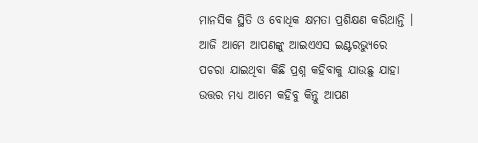ମାନସିକ ସ୍ଥିତି ଓ ବୋଧିକ କ୍ଷମତା ପ୍ରଶିକ୍ଷଣ କରିଥାନ୍ତି । ଆଜି ଆମେ ଆପଣଙ୍କୁ ଆଇଏଏସ ଇଣ୍ଟରଭ୍ଯୁରେ ପଚରା ଯାଇଥିବା କିଛି ପ୍ରଶ୍ନ କହିବାକୁ ଯାଉଛୁ ଯାହା ଉତ୍ତର ମଧ୍ୟ ଆମେ କହିବୁ କିନ୍ତୁ ଆପଣ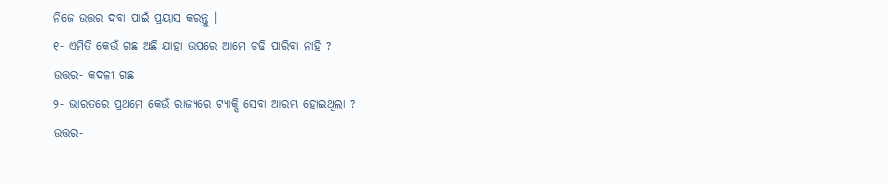ନିଜେ ଉତ୍ତର ଦବା ପାଇଁ ପ୍ରୟାସ କରନ୍ତୁ ।
୧- ଏମିତି କେଉଁ ଗଛ ଅଛି ଯାହା ଉପରେ ଆମେ ଚଢି ପାରିବା ନାହି ?
ଉତ୍ତର- କଦଳୀ ଗଛ
୨- ଭାରତରେ ପ୍ରଥମେ କେଉଁ ରାଜ୍ୟରେ ଟ୍ୟାକ୍ସି ସେବା ଆରମ୍ଭ ହୋଇଥିଲା ?
ଉତ୍ତର-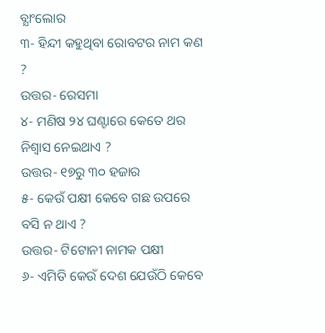ବ୍ଯାଂଲୋର
୩- ହିନ୍ଦୀ କହୁଥିବା ରୋବଟର ନାମ କଣ ?
ଉତ୍ତର- ରେସମା
୪- ମଣିଷ ୨୪ ଘଣ୍ଟାରେ କେତେ ଥର ନିଶ୍ଵାସ ନେଇଥାଏ ?
ଉତ୍ତର- ୧୭ରୁ ୩୦ ହଜାର
୫- କେଉଁ ପକ୍ଷୀ କେବେ ଗଛ ଉପରେ ବସି ନ ଥାଏ ?
ଉତ୍ତର- ଟିଟୋନୀ ନାମକ ପକ୍ଷୀ
୬- ଏମିତି କେଉଁ ଦେଶ ଯେଉଁଠି କେବେ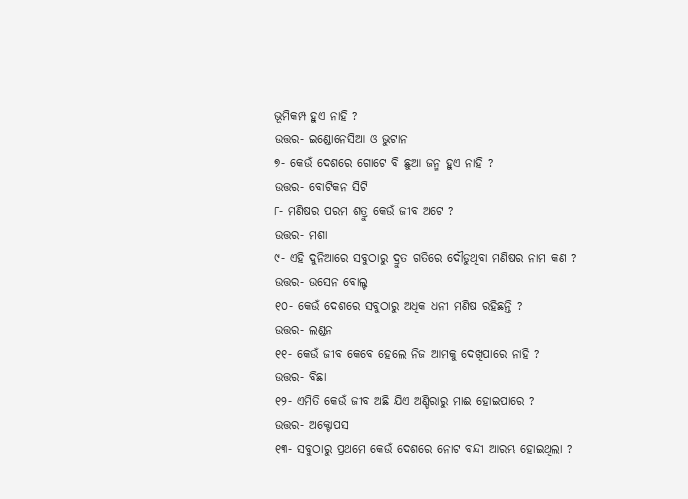ଭୂମିକମ୍ପ ହୁଏ ନାହି ?
ଉତ୍ତର- ଇଣ୍ଡୋନେସିଆ ଓ ଭୁଟାନ
୭- କେଉଁ ଦେଶରେ ଗୋଟେ ବି ଛୁଆ ଜନ୍ମ ହୁଏ ନାହି ?
ଉତ୍ତର- ବୋଟିକନ ସିଟି
୮- ମଣିଷର ପରମ ଶତ୍ରୁ କେଉଁ ଜୀବ ଅଟେ ?
ଉତ୍ତର- ମଶା
୯- ଏହି ଦୁନିଆରେ ସବୁଠାରୁ ଦ୍ରୁତ ଗତିରେ ଦୌଡୁଥିବା ମଣିଷର ନାମ କଣ ?
ଉତ୍ତର- ଉସେନ ବୋଲ୍ଟ
୧୦- କେଉଁ ଦେଶରେ ସବୁଠାରୁ ଅଧିକ ଧନୀ ମଣିଷ ରହିଛନ୍ତି ?
ଉତ୍ତର- ଲଣ୍ଡନ
୧୧- କେଉଁ ଜୀବ କେବେ ହେଲେ ନିଜ ଆମକୁ ଦେଖିପାରେ ନାହି ?
ଉତ୍ତର- ବିଛା
୧୨- ଏମିତି କେଉଁ ଜୀବ ଅଛି ଯିଏ ଅଣ୍ଡିରାରୁ ମାଈ ହୋଇପାରେ ?
ଉତ୍ତର- ଅକ୍ଟୋପସ
୧୩- ସବୁଠାରୁ ପ୍ରଥମେ କେଉଁ ଦେଶରେ ନୋଟ ବନ୍ଦୀ ଆରମ୍ଭ ହୋଇଥିଲା ?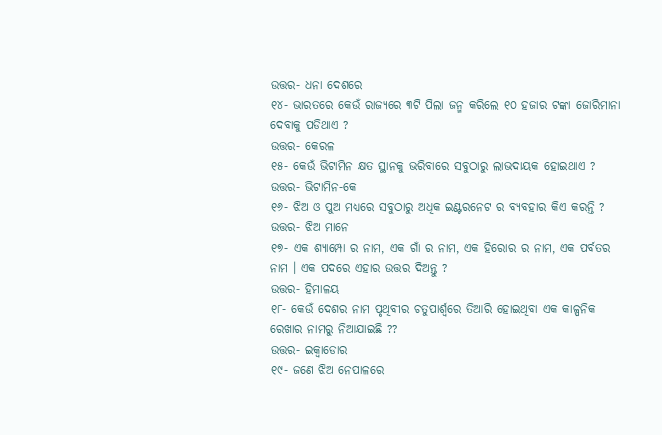ଉତ୍ତର- ଧନା ଦେଶରେ
୧୪- ଭାରତରେ କେଉଁ ରାଜ୍ଯରେ ୩ଟି ପିଲା ଜନ୍ମ କରିଲେ ୧୦ ହଜାର ଟଙ୍କା ଜୋରିମାନା ଦେବାକୁ ପଡିଥାଏ ?
ଉତ୍ତର- କେରଳ
୧୫- କେଉଁ ଭିଟାମିନ କ୍ଷତ ସ୍ଥାନକୁ ଭରିବାରେ ସବୁଠାରୁ ଲାଭଦାୟକ ହୋଇଥାଏ ?
ଉତ୍ତର- ଭିଟାମିନ-କେ
୧୬- ଝିଅ ଓ ପୁଅ ମଧ୍ୟରେ ସବୁଠାରୁ ଅଧିକ ଇଣ୍ଟରନେଟ ର ବ୍ୟବହାର କିଏ କରନ୍ତି ?
ଉତ୍ତର- ଝିଅ ମାନେ
୧୭- ଏକ ଶ୍ୟାମ୍ପୋ ର ନାମ, ଏକ ଗାଁ ର ନାମ, ଏକ ହିରୋର ର ନାମ, ଏକ ପର୍ବତର ନାମ । ଏକ ପଦରେ ଏହାର ଉତ୍ତର ଦିଅନ୍ତୁ ?
ଉତ୍ତର- ହିମାଳୟ
୧୮- କେଉଁ ଦେଶର ନାମ ପୃଥିବୀର ଚତୁପାର୍ଶ୍ଵରେ ତିଆରି ହୋଇଥିବା ଏକ କାଳ୍ପନିକ ରେଖାର ନାମରୁ ନିଆଯାଇଛି ??
ଉତ୍ତର- ଇକ୍ୱାଡୋର
୧୯- ଜଣେ ଝିଅ ନେପାଳରେ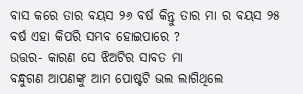ବାସ କରେ ତାର ବୟସ ୨୬ ବର୍ଷ କିନ୍ତୁ ତାର ମା ର ବୟସ ୨୫ ବର୍ଷ ଏହା କିପରି ସମ୍ଭବ ହୋଇପାରେ ?
ଉତ୍ତର- କାରଣ ସେ ଝିଅଟିର ସାବତ ମା
ବନ୍ଧୁଗଣ ଆପଣଙ୍କୁ ଆମ ପୋଷ୍ଟଟି ଭଲ ଲାଗିଥିଲେ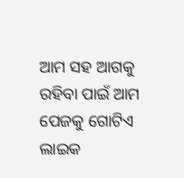ଆମ ସହ ଆଗକୁ ରହିବା ପାଇଁ ଆମ ପେଜକୁ ଗୋଟିଏ ଲାଇକ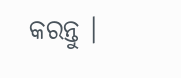କରନ୍ତୁ ।